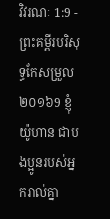វិវរណៈ 1:9 - ព្រះគម្ពីរបរិសុទ្ធកែសម្រួល ២០១៦9 ខ្ញុំ យ៉ូហាន ជាបងប្អូនរបស់អ្នករាល់គ្នា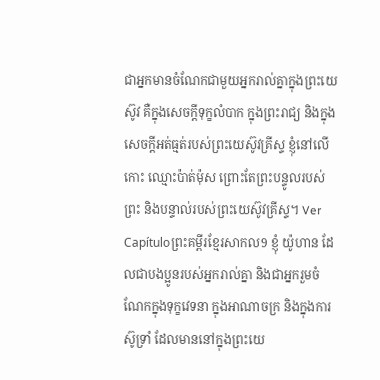ជាអ្នកមានចំណែកជាមួយអ្នករាល់គ្នាក្នុងព្រះយេស៊ូវ គឺក្នុងសេចក្តីទុក្ខលំបាក ក្នុងព្រះរាជ្យ និងក្នុងសេចក្ដីអត់ធ្មត់របស់ព្រះយេស៊ូវគ្រីស្ទ ខ្ញុំនៅលើកោះ ឈ្មោះប៉ាត់ម៉ុស ព្រោះតែព្រះបន្ទូលរបស់ព្រះ និងបន្ទាល់របស់ព្រះយេស៊ូវគ្រីស្ទ។ Ver Capítuloព្រះគម្ពីរខ្មែរសាកល9 ខ្ញុំ យ៉ូហាន ដែលជាបងប្អូនរបស់អ្នករាល់គ្នា និងជាអ្នករួមចំណែកក្នុងទុក្ខវេទនា ក្នុងអាណាចក្រ និងក្នុងការស៊ូទ្រាំ ដែលមាននៅក្នុងព្រះយេ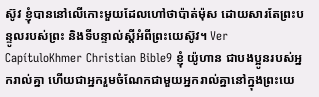ស៊ូវ ខ្ញុំបាននៅលើកោះមួយដែលហៅថាប៉ាត់ម៉ុស ដោយសារតែព្រះបន្ទូលរបស់ព្រះ និងទីបន្ទាល់ស្ដីអំពីព្រះយេស៊ូវ។ Ver CapítuloKhmer Christian Bible9 ខ្ញុំ យ៉ូហាន ជាបងប្អូនរបស់អ្នករាល់គ្នា ហើយជាអ្នករួមចំណែកជាមួយអ្នករាល់គ្នានៅក្នុងព្រះយេ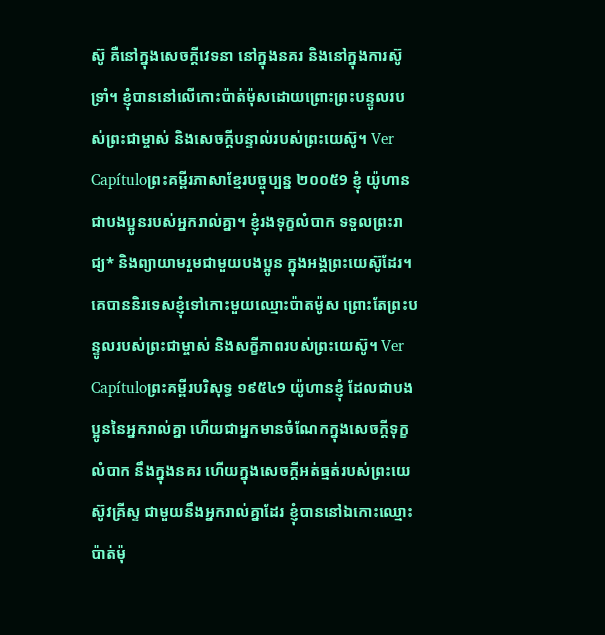ស៊ូ គឺនៅក្នុងសេចក្ដីវេទនា នៅក្នុងនគរ និងនៅក្នុងការស៊ូទ្រាំ។ ខ្ញុំបាននៅលើកោះប៉ាត់ម៉ុសដោយព្រោះព្រះបន្ទូលរបស់ព្រះជាម្ចាស់ និងសេចក្ដីបន្ទាល់របស់ព្រះយេស៊ូ។ Ver Capítuloព្រះគម្ពីរភាសាខ្មែរបច្ចុប្បន្ន ២០០៥9 ខ្ញុំ យ៉ូហាន ជាបងប្អូនរបស់អ្នករាល់គ្នា។ ខ្ញុំរងទុក្ខលំបាក ទទួលព្រះរាជ្យ* និងព្យាយាមរួមជាមួយបងប្អូន ក្នុងអង្គព្រះយេស៊ូដែរ។ គេបាននិរទេសខ្ញុំទៅកោះមួយឈ្មោះប៉ាតម៉ូស ព្រោះតែព្រះបន្ទូលរបស់ព្រះជាម្ចាស់ និងសក្ខីភាពរបស់ព្រះយេស៊ូ។ Ver Capítuloព្រះគម្ពីរបរិសុទ្ធ ១៩៥៤9 យ៉ូហានខ្ញុំ ដែលជាបងប្អូននៃអ្នករាល់គ្នា ហើយជាអ្នកមានចំណែកក្នុងសេចក្ដីទុក្ខលំបាក នឹងក្នុងនគរ ហើយក្នុងសេចក្ដីអត់ធ្មត់របស់ព្រះយេស៊ូវគ្រីស្ទ ជាមួយនឹងអ្នករាល់គ្នាដែរ ខ្ញុំបាននៅឯកោះឈ្មោះប៉ាត់ម៉ុ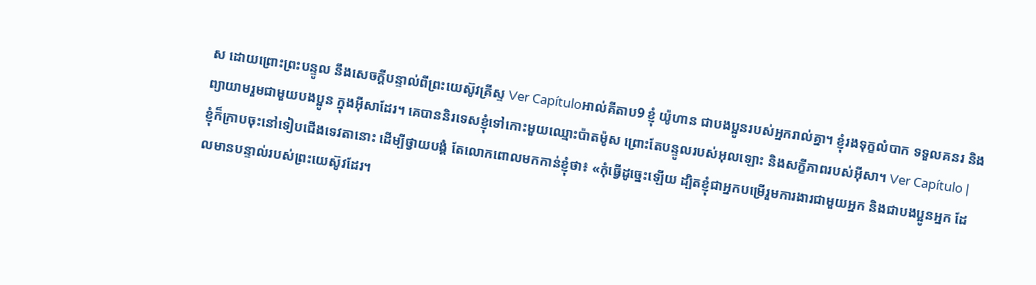ស ដោយព្រោះព្រះបន្ទូល នឹងសេចក្ដីបន្ទាល់ពីព្រះយេស៊ូវគ្រីស្ទ Ver Capítuloអាល់គីតាប9 ខ្ញុំ យ៉ូហាន ជាបងប្អូនរបស់អ្នករាល់គ្នា។ ខ្ញុំរងទុក្ខលំបាក ទទួលគនរ និងព្យាយាមរួមជាមួយបងប្អូន ក្នុងអ៊ីសាដែរ។ គេបាននិរទេសខ្ញុំទៅកោះមួយឈ្មោះប៉ាតម៉ូស ព្រោះតែបន្ទូលរបស់អុលឡោះ និងសក្ខីភាពរបស់អ៊ីសា។ Ver Capítulo |
ខ្ញុំក៏ក្រាបចុះនៅទៀបជើងទេវតានោះ ដើម្បីថ្វាយបង្គំ តែលោកពោលមកកាន់ខ្ញុំថា៖ «កុំធ្វើដូច្នេះឡើយ ដ្បិតខ្ញុំជាអ្នកបម្រើរួមការងារជាមួយអ្នក និងជាបងប្អូនអ្នក ដែលមានបន្ទាល់របស់ព្រះយេស៊ូវដែរ។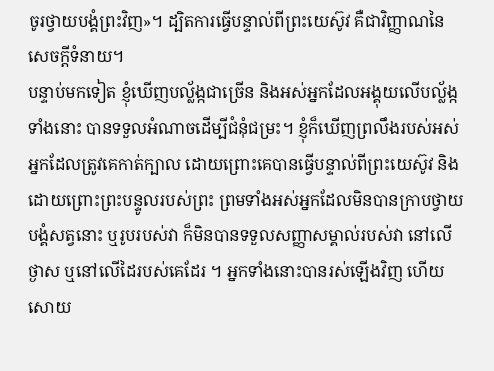ចូរថ្វាយបង្គំព្រះវិញ»។ ដ្បិតការធ្វើបន្ទាល់ពីព្រះយេស៊ូវ គឺជាវិញ្ញាណនៃសេចក្ដីទំនាយ។
បន្ទាប់មកទៀត ខ្ញុំឃើញបល្ល័ង្កជាច្រើន និងអស់អ្នកដែលអង្គុយលើបល្ល័ង្កទាំងនោះ បានទទួលអំណាចដើម្បីជំនុំជម្រះ។ ខ្ញុំក៏ឃើញព្រលឹងរបស់អស់អ្នកដែលត្រូវគេកាត់ក្បាល ដោយព្រោះគេបានធ្វើបន្ទាល់ពីព្រះយេស៊ូវ និងដោយព្រោះព្រះបន្ទូលរបស់ព្រះ ព្រមទាំងអស់អ្នកដែលមិនបានក្រាបថ្វាយបង្គំសត្វនោះ ឬរូបរបស់វា ក៏មិនបានទទួលសញ្ញាសម្គាល់របស់វា នៅលើថ្ងាស ឬនៅលើដៃរបស់គេដែរ ។ អ្នកទាំងនោះបានរស់ឡើងវិញ ហើយសោយ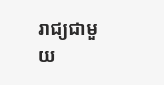រាជ្យជាមួយ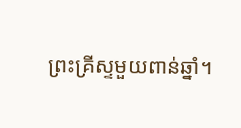ព្រះគ្រីស្ទមួយពាន់ឆ្នាំ។